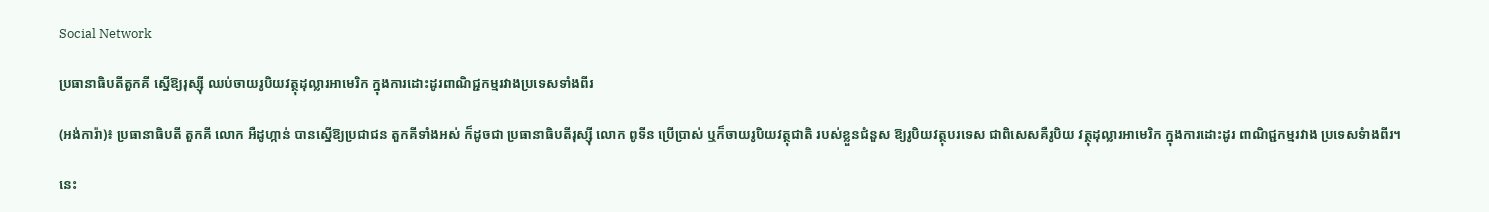Social Network

ប្រធានាធិបតីតួកគី ស្នើឱ្យរុស្ស៊ី ឈប់ចាយរូបិយវត្ថុដុល្លារអាមេរិក ក្នុងការដោះដូរពាណិជ្ជកម្មរវាងប្រទេសទាំងពីរ

(អង់ការ៉ា)៖ ប្រធានាធិបតី តួកគី លោក អឺដូហ្កាន់ បានស្នើឱ្យប្រជាជន តួកគីទាំងអស់ ក៏ដូចជា ប្រធានាធិបតីរុស្ស៊ី លោក ពូទីន ប្រើប្រាស់ ឬក៏ចាយរូបិយវត្ថុជាតិ របស់ខ្លួនជំនួស ឱ្យរូបិយវត្ថុបរទេស ជាពិសេសគឺរូបិយ វត្ថុដុល្លារអាមេរិក ក្នុងការដោះដូរ ពាណិជ្ជកម្មរវាង ប្រទេសទំាងពីរ។

នេះ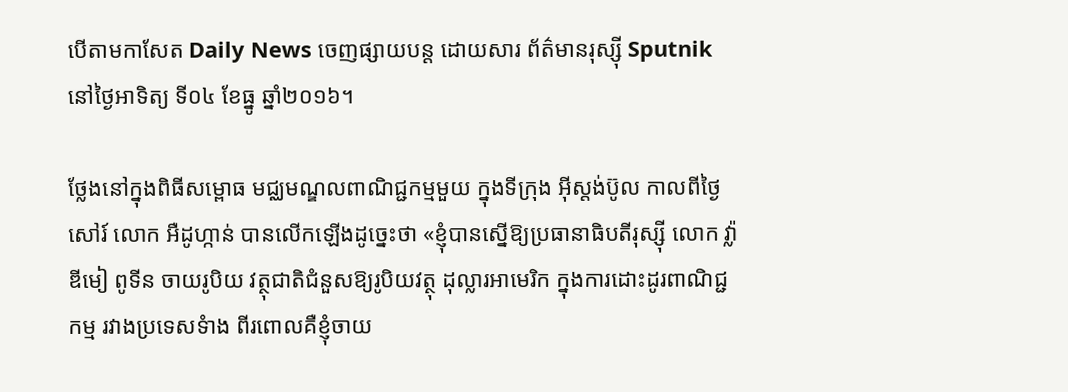បើតាមកាសែត Daily News ចេញផ្សាយបន្ត ដោយសារ ព័ត៌មានរុស្ស៊ី Sputnik នៅថ្ងៃអាទិត្យ ទី០៤ ខែធ្នូ ឆ្នាំ២០១៦។

ថ្លែងនៅក្នុងពិធីសម្ពោធ មជ្ឈមណ្ឌលពាណិជ្ជកម្មមួយ ក្នុងទីក្រុង អ៊ីស្ដង់ប៊ូល កាលពីថ្ងៃសៅរ៍ លោក អឺដូហ្កាន់ បានលើកឡើងដូច្នេះថា «ខ្ញុំបានស្នើឱ្យប្រធានាធិបតីរុស្ស៊ី លោក វ្ល៉ាឌីមៀ ពូទីន ចាយរូបិយ វត្ថុជាតិជំនួសឱ្យរូបិយវត្ថុ ដុល្លារអាមេរិក ក្នុងការដោះដូរពាណិជ្ជកម្ម រវាងប្រទេសទំាង ពីរពោលគឺខ្ញុំចាយ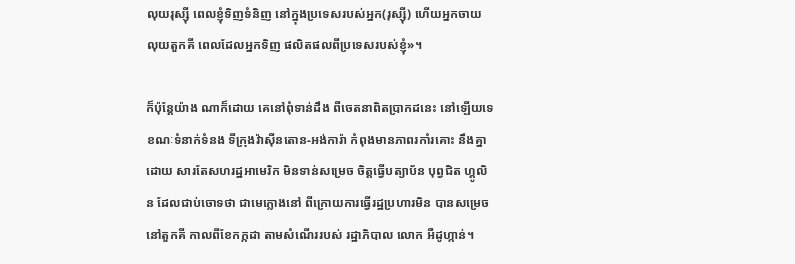លុយរុស្ស៊ី ពេលខ្ញុំទិញទំនិញ នៅក្នុងប្រទេសរបស់អ្នក(រុស្ស៊ី) ហើយអ្នកចាយ លុយតួកគី ពេលដែលអ្នកទិញ ផលិតផលពីប្រទេសរបស់ខ្ញុំ»។

ក៏ប៉ុន្តែយ៉ាង ណាក៏ដោយ គេនៅពុំទាន់ដឹង ពីចេតនាពិតប្រាកដនេះ នៅឡើយទេ ខណៈទំនាក់ទំនង ទីក្រុងវ៉ាស៊ីនតោន-អង់ការ៉ា កំពុងមានភាពរកាំរគោះ នឹងគ្នាដោយ សារតែសហរដ្ឋអាមេរិក មិនទាន់សម្រេច ចិត្តធ្វើបត្យាប័ន បុព្វជិត ហ្គូលិន ដែលជាប់ចោទថា ជាមេក្លោងនៅ ពីក្រោយការធ្វើរដ្ឋប្រហារមិន បានសម្រេច នៅតួកគី កាលពីខែកក្កដា តាមសំណើររបស់ រដ្ឋាភិបាល លោក អឺដូហ្កាន់។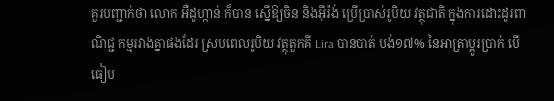គួរបញ្ជាក់ថា លោក អឺដូហ្កាន់ ក៏បាន ស្នើឱ្យចិន និងអ៊ីរ៉ង់ ប្រើប្រាស់រូបិយ វត្ថុជាតិ ក្នុងការដោះដូរពាណិជ្ជ កម្មរវាងគ្នាផងដែរ ស្របពេលរូបិយ វត្ថុតួកគី Lira បានបាត់ បង់១៧% នៃអាត្រាប្ដូរប្រាក់ បើធៀប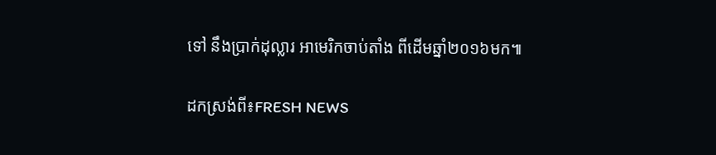ទៅ នឹងប្រាក់ដុល្លារ អាមេរិកចាប់តាំង ពីដើមឆ្នាំ២០១៦មក៕

ដកស្រង់ពី៖FRESH NEWS